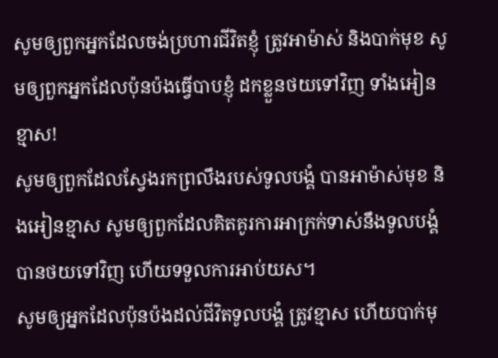សូមឲ្យពួកអ្នកដែលចង់ប្រហារជីវិតខ្ញុំ ត្រូវអាម៉ាស់ និងបាក់មុខ សូមឲ្យពួកអ្នកដែលប៉ុនប៉ងធ្វើបាបខ្ញុំ ដកខ្លួនថយទៅវិញ ទាំងអៀនខ្មាស!
សូមឲ្យពួកដែលស្វែងរកព្រលឹងរបស់ទូលបង្គំ បានអាម៉ាស់មុខ និងអៀនខ្មាស សូមឲ្យពួកដែលគិតគូរការអាក្រក់ទាស់នឹងទូលបង្គំ បានថយទៅវិញ ហើយទទួលការអាប់យស។
សូមឲ្យអ្នកដែលប៉ុនប៉ងដល់ជីវិតទូលបង្គំ ត្រូវខ្មាស ហើយបាក់មុ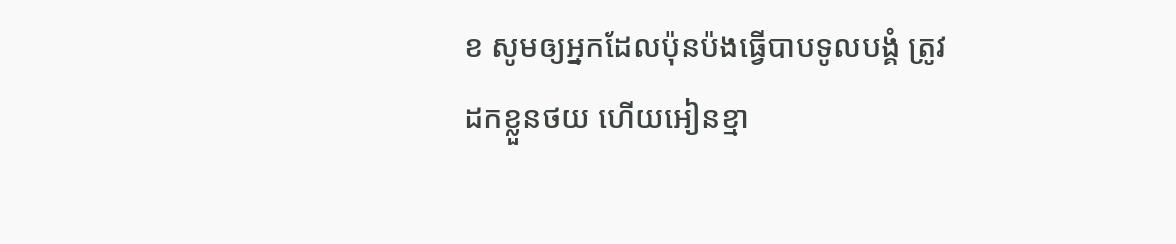ខ សូមឲ្យអ្នកដែលប៉ុនប៉ងធ្វើបាបទូលបង្គំ ត្រូវដកខ្លួនថយ ហើយអៀនខ្មា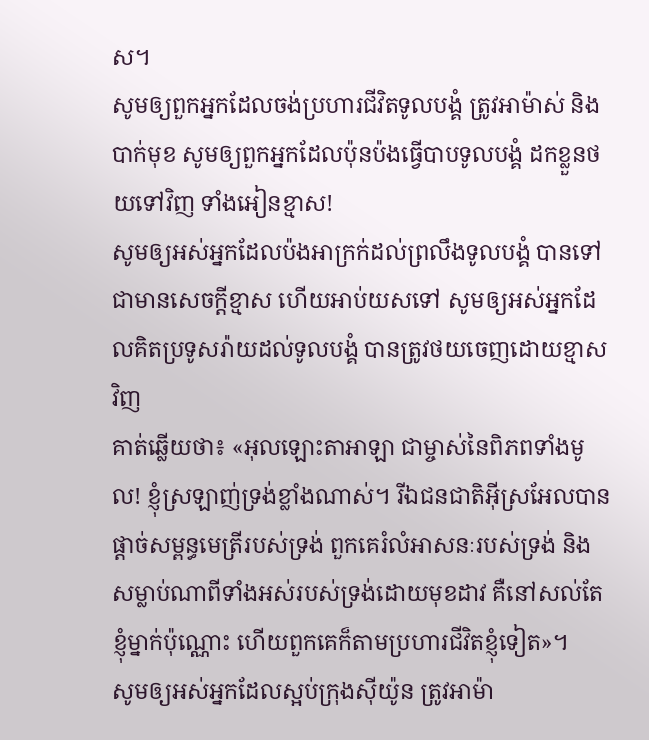ស។
សូមឲ្យពួកអ្នកដែលចង់ប្រហារជីវិតទូលបង្គំ ត្រូវអាម៉ាស់ និងបាក់មុខ សូមឲ្យពួកអ្នកដែលប៉ុនប៉ងធ្វើបាបទូលបង្គំ ដកខ្លួនថយទៅវិញ ទាំងអៀនខ្មាស!
សូមឲ្យអស់អ្នកដែលប៉ងអាក្រក់ដល់ព្រលឹងទូលបង្គំ បានទៅជាមានសេចក្ដីខ្មាស ហើយអាប់យសទៅ សូមឲ្យអស់អ្នកដែលគិតប្រទូសរ៉ាយដល់ទូលបង្គំ បានត្រូវថយចេញដោយខ្មាសវិញ
គាត់ឆ្លើយថា៖ «អុលឡោះតាអាឡា ជាម្ចាស់នៃពិភពទាំងមូល! ខ្ញុំស្រឡាញ់ទ្រង់ខ្លាំងណាស់។ រីឯជនជាតិអ៊ីស្រអែលបានផ្តាច់សម្ពន្ធមេត្រីរបស់ទ្រង់ ពួកគេរំលំអាសនៈរបស់ទ្រង់ និងសម្លាប់ណាពីទាំងអស់របស់ទ្រង់ដោយមុខដាវ គឺនៅសល់តែខ្ញុំម្នាក់ប៉ុណ្ណោះ ហើយពួកគេក៏តាមប្រហារជីវិតខ្ញុំទៀត»។
សូមឲ្យអស់អ្នកដែលស្អប់ក្រុងស៊ីយ៉ូន ត្រូវអាម៉ា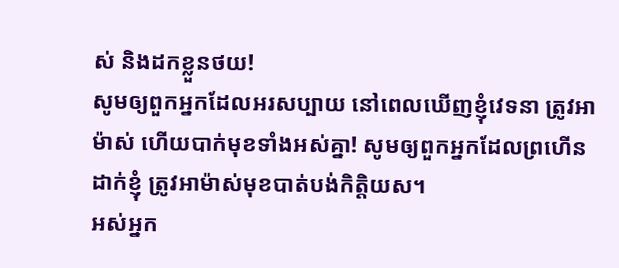ស់ និងដកខ្លួនថយ!
សូមឲ្យពួកអ្នកដែលអរសប្បាយ នៅពេលឃើញខ្ញុំវេទនា ត្រូវអាម៉ាស់ ហើយបាក់មុខទាំងអស់គ្នា! សូមឲ្យពួកអ្នកដែលព្រហើនដាក់ខ្ញុំ ត្រូវអាម៉ាស់មុខបាត់បង់កិត្តិយស។
អស់អ្នក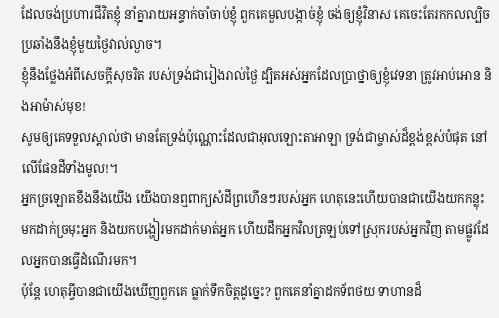ដែលចង់ប្រហារជីវិតខ្ញុំ នាំគ្នារាយអន្ទាក់ចាំចាប់ខ្ញុំ ពួកគេមួលបង្កាច់ខ្ញុំ ចង់ឲ្យខ្ញុំវិនាស គេចេះតែរកកលល្បិច ប្រឆាំងនឹងខ្ញុំមួយថ្ងៃវាល់ល្ងាច។
ខ្ញុំនឹងថ្លែងអំពីសេចក្ដីសុចរិត របស់ទ្រង់ជារៀងរាល់ថ្ងៃ ដ្បិតអស់អ្នកដែលប្រាថ្នាឲ្យខ្ញុំវេទនា ត្រូវអាប់អោន និងអាម៉ាស់មុខ!
សូមឲ្យគេទទួលស្គាល់ថា មានតែទ្រង់ប៉ុណ្ណោះដែលជាអុលឡោះតាអាឡា ទ្រង់ជាម្ចាស់ដ៏ខ្ពង់ខ្ពស់បំផុត នៅលើផែនដីទាំងមូល!។
អ្នកច្រឡោតខឹងនឹងយើង យើងបានឮពាក្យសំដីព្រហើនៗរបស់អ្នក ហេតុនេះហើយបានជាយើងយកកន្លុះ មកដាក់ច្រមុះអ្នក និងយកបង្ហៀរមកដាក់មាត់អ្នក ហើយដឹកអ្នកវិលត្រឡប់ទៅស្រុករបស់អ្នកវិញ តាមផ្លូវដែលអ្នកបានធ្វើដំណើរមក។
ប៉ុន្តែ ហេតុអ្វីបានជាយើងឃើញពួកគេ ធ្លាក់ទឹកចិត្តដូច្នេះ? ពួកគេនាំគ្នាដកទ័ពថយ ទាហានដ៏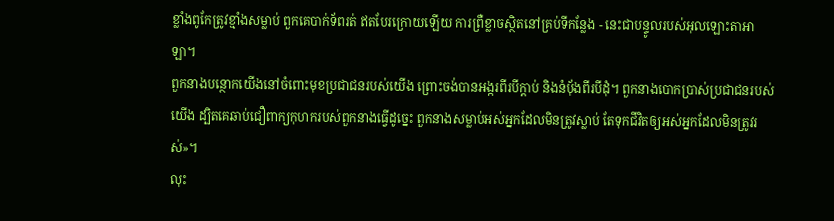ខ្លាំងពូកែត្រូវខ្មាំងសម្លាប់ ពួកគេបាក់ទ័ពរត់ ឥតបែរក្រោយឡើយ ការព្រឺខ្លាចស្ថិតនៅគ្រប់ទីកន្លែង - នេះជាបន្ទូលរបស់អុលឡោះតាអាឡា។
ពួកនាងបន្ថោកយើងនៅចំពោះមុខប្រជាជនរបស់យើង ព្រោះចង់បានអង្ករពីរបីក្តាប់ និងនំបុ័ងពីរបីដុំ។ ពួកនាងបោកប្រាស់ប្រជាជនរបស់យើង ដ្បិតគេឆាប់ជឿពាក្យកុហករបស់ពួកនាងធ្វើដូច្នេះ ពួកនាងសម្លាប់អស់អ្នកដែលមិនត្រូវស្លាប់ តែទុកជីវិតឲ្យអស់អ្នកដែលមិនត្រូវរស់»។
លុះ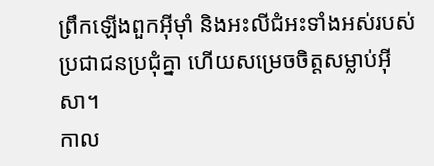ព្រឹកឡើងពួកអ៊ីមុាំ និងអះលីជំអះទាំងអស់របស់ប្រជាជនប្រជុំគ្នា ហើយសម្រេចចិត្ដសម្លាប់អ៊ីសា។
កាល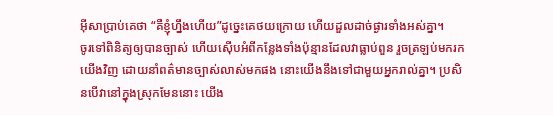អ៊ីសាប្រាប់គេថា “គឺខ្ញុំហ្នឹងហើយ”ដូច្នេះគេថយក្រោយ ហើយដួលដាច់ផ្ងារទាំងអស់គ្នា។
ចូរទៅពិនិត្យឲ្យបានច្បាស់ ហើយស៊ើបអំពីកន្លែងទាំងប៉ុន្មានដែលវាធ្លាប់ពួន រួចត្រឡប់មករកយើងវិញ ដោយនាំពត៌មានច្បាស់លាស់មកផង នោះយើងនឹងទៅជាមួយអ្នករាល់គ្នា។ ប្រសិនបើវានៅក្នុងស្រុកមែននោះ យើង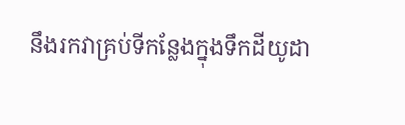នឹងរកវាគ្រប់ទីកន្លែងក្នុងទឹកដីយូដា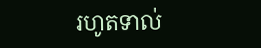រហូតទាល់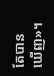តែបានឃើញ»។